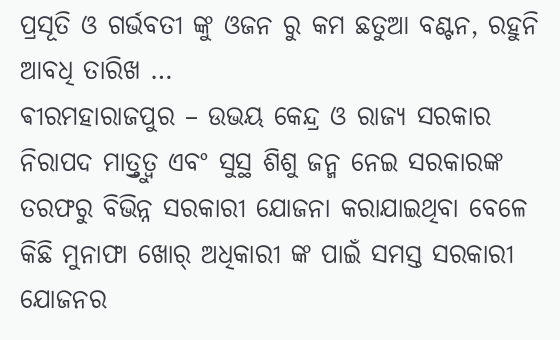ପ୍ରସୂତି ଓ ଗର୍ଭବତୀ ଙ୍କୁ ଓଜନ ରୁ କମ ଛତୁଆ ବଣ୍ଟନ, ରହୁନି ଆବଧି ତାରିଖ …
ଵୀରମହାରାଜପୁର – ଉଭୟ କେନ୍ଦ୍ର ଓ ରାଜ୍ୟ ସରକାର ନିରାପଦ ମାତ୍ର୍ତୁତ୍ଵ ଏବଂ ସୁସ୍ଥ ଶିଶୁ ଜନ୍ମ ନେଇ ସରକାରଙ୍କ ତରଫରୁ ବିଭିନ୍ନ ସରକାରୀ ଯୋଜନା କରାଯାଇଥିବା ବେଳେ କିଛି ମୁନାଫା ଖୋର୍ ଅଧିକାରୀ ଙ୍କ ପାଇଁ ସମସ୍ତ ସରକାରୀ ଯୋଜନର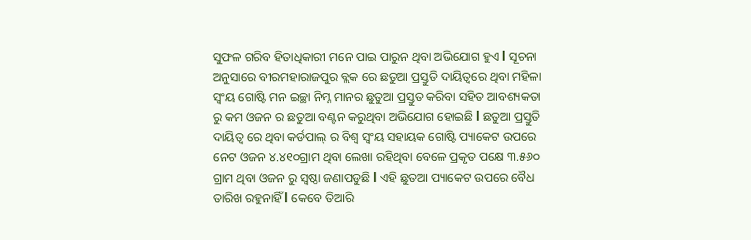ସୁଫଳ ଗରିବ ହିତାଧିକାରୀ ମନେ ପାଇ ପାରୁନ ଥିବା ଅଭିଯୋଗ ହୁଏ l ସୂଚନା ଅନୁସାରେ ବୀରମହାରାଜପୁର ବ୍ଲକ ରେ ଛତୁଆ ପ୍ରସ୍ତୁତି ଦାୟିତ୍ୱରେ ଥିବା ମହିଳା ସ୍ଵଂୟ ଗୋଷ୍ଟି ମନ ଇଚ୍ଛା ନିମ୍ନ ମାନର ଛୁତୁଆ ପ୍ରସ୍ତୁତ କରିବା ସହିତ ଆବଶ୍ୟକତା ରୁ କମ ଓଜନ ର ଛତୁଆ ବଣ୍ଟନ କରୁଥିବା ଅଭିଯୋଗ ହୋଇଛି l ଛତୁଆ ପ୍ରସ୍ତୁତି ଦାୟିତ୍ବ ରେ ଥିବା କର୍ଡପାଲ୍ ର ବିଶ୍ଵ ସ୍ଵଂୟ ସହାୟକ ଗୋଷ୍ଟି ପ୍ୟାକେଟ ଉପରେ ନେଟ ଓଜନ ୪.୪୧୦ଗ୍ରାମ ଥିବା ଲେଖା ରହିଥିବା ବେଳେ ପ୍ରକୃତ ପକ୍ଷେ ୩.୫୬୦ ଗ୍ରାମ ଥିବା ଓଜନ ରୁ ସ୍ଵଷ୍ଠା ଜଣାପଡୁଛି l ଏହି ଛୁତଆ ପ୍ୟାକେଟ ଉପରେ ବୈଧ ତାରିଖ ରହୁନାହିଁ l କେବେ ତିଆରି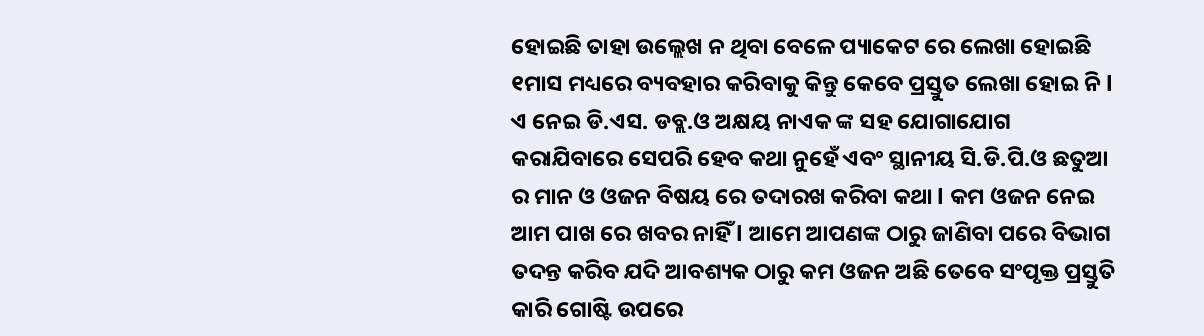ହୋଇଛି ତାହା ଉଲ୍ଲେଖ ନ ଥିବା ବେଳେ ପ୍ୟାକେଟ ରେ ଲେଖା ହୋଇଛି ୧ମାସ ମଧ୍ୟରେ ବ୍ୟବହାର କରିବାକୁ କିନ୍ତୁ କେବେ ପ୍ରସ୍ତୁତ ଲେଖା ହୋଇ ନି l ଏ ନେଇ ଡି.ଏସ. ଡବ୍ଲ.ଓ ଅକ୍ଷୟ ନାଏକ ଙ୍କ ସହ ଯୋଗାଯୋଗ କରାଯିବାରେ ସେପରି ହେବ କଥା ନୁହେଁ ଏବଂ ସ୍ଥାନୀୟ ସି.ଡି.ପି.ଓ ଛତୁଆ ର ମାନ ଓ ଓଜନ ବିଷୟ ରେ ତଦାରଖ କରିବା କଥା l କମ ଓଜନ ନେଇ ଆମ ପାଖ ରେ ଖବର ନାହିଁ l ଆମେ ଆପଣଙ୍କ ଠାରୁ ଜାଣିବା ପରେ ବିଭାଗ ତଦନ୍ତ କରିବ ଯଦି ଆବଶ୍ୟକ ଠାରୁ କମ ଓଜନ ଅଛି ତେବେ ସଂପୃକ୍ତ ପ୍ରସ୍ତୁତି କାରି ଗୋଷ୍ଟି ଉପରେ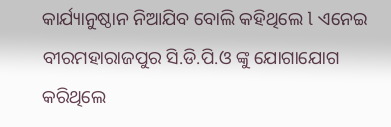କାର୍ଯ୍ୟାନୁଷ୍ଠାନ ନିଆଯିବ ବୋଲି କହିଥିଲେ l ଏନେଇ ବୀରମହାରାଜପୁର ସି.ଡି.ପି.ଓ ଙ୍କୁ ଯୋଗାଯୋଗ କରିଥିଲେ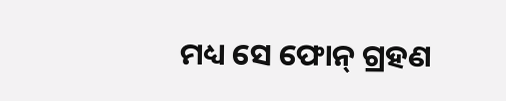ମଧ୍ୟ ସେ ଫୋନ୍ ଗ୍ରହଣ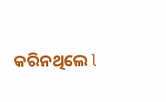କରିନଥିଲେ l